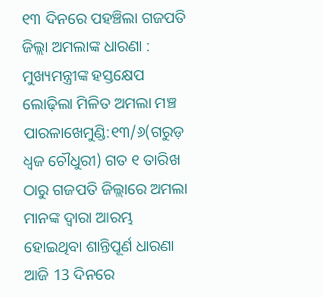୧୩ ଦିନରେ ପହଞ୍ଚିଲା ଗଜପତି ଜିଲ୍ଲା ଅମଲାଙ୍କ ଧାରଣା : ମୁଖ୍ୟମନ୍ତ୍ରୀଙ୍କ ହସ୍ତକ୍ଷେପ ଲୋଢ଼ିଲା ମିଳିତ ଅମଲା ମଞ୍ଚ
ପାରଳାଖେମୁଣ୍ଡି:୧୩/୬(ଗରୁଡ଼ ଧ୍ଵଜ ଚୌଧୁରୀ) ଗତ ୧ ତାରିଖ ଠାରୁ ଗଜପତି ଜିଲ୍ଲାରେ ଅମଲା ମାନଙ୍କ ଦ୍ୱାରା ଆରମ୍ଭ ହୋଇଥିବା ଶାନ୍ତିପୂର୍ଣ ଧାରଣା ଆଜି 13 ଦିନରେ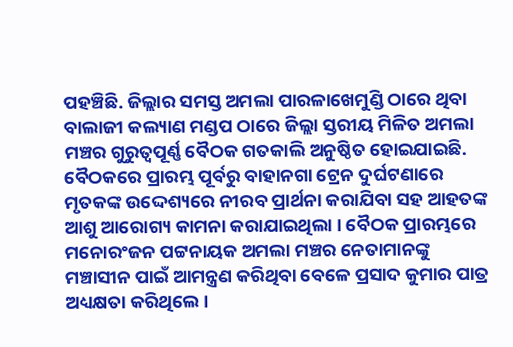ପହଞ୍ଚିଛି. ଜିଲ୍ଲାର ସମସ୍ତ ଅମଲା ପାରଳାଖେମୁଣ୍ଡି ଠାରେ ଥିବା ବାଲାଜୀ କଲ୍ୟାଣ ମଣ୍ଡପ ଠାରେ ଜିଲ୍ଲା ସ୍ତରୀୟ ମିଳିତ ଅମଲା ମଞ୍ଚର ଗୁରୁତ୍ୱପୂର୍ଣ୍ଣ ବୈଠକ ଗତକାଲି ଅନୁଷ୍ଠିତ ହୋଇଯାଇଛି. ବୈଠକରେ ପ୍ରାରମ୍ଭ ପୂର୍ବରୁ ବାହାନଗା ଟ୍ରେନ ଦୁର୍ଘଟଣାରେ ମୃତକଙ୍କ ଉଦ୍ଦେଶ୍ୟରେ ନୀରବ ପ୍ରାର୍ଥନା କରାଯିବା ସହ ଆହତଙ୍କ ଆଶୁ ଆରୋଗ୍ୟ କାମନା କରାଯାଇଥିଲା । ବୈଠକ ପ୍ରାରମ୍ଭରେ ମନୋରଂଜନ ପଟ୍ଟନାୟକ ଅମଲା ମଞ୍ଚର ନେତାମାନଙ୍କୁ ମଞ୍ଚାସୀନ ପାଇଁ ଆମନ୍ତ୍ରଣ କରିଥିବା ବେଳେ ପ୍ରସାଦ କୁମାର ପାତ୍ର ଅଧ୍ୟକ୍ଷତା କରିଥିଲେ ।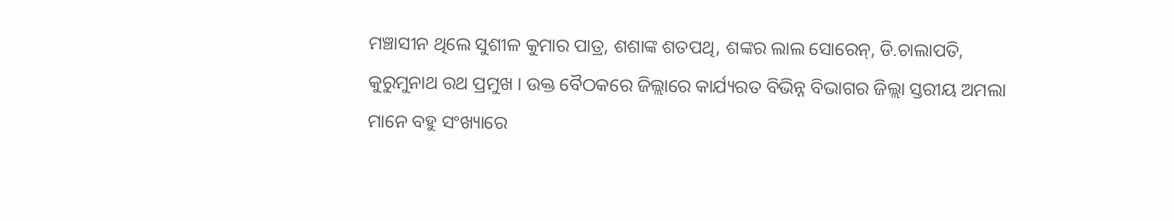ମଞ୍ଚାସୀନ ଥିଲେ ସୁଶୀଳ କୁମାର ପାତ୍ର, ଶଶାଙ୍କ ଶତପଥି, ଶଙ୍କର ଲାଲ ସୋରେନ୍, ଡି.ଚାଲାପତି, କୁରୁମୁନାଥ ରଥ ପ୍ରମୁଖ । ଉକ୍ତ ବୈଠକରେ ଜିଲ୍ଲାରେ କାର୍ଯ୍ୟରତ ବିଭିନ୍ନ ବିଭାଗର ଜିଲ୍ଲା ସ୍ତରୀୟ ଅମଲା ମାନେ ବହୁ ସଂଖ୍ୟାରେ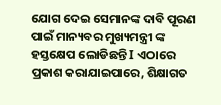ଯୋଗ ଦେଇ ସେମାନଙ୍କ ଦାବି ପୂରଣ ପାଇଁ ମାନ୍ୟବର ମୁଖ୍ୟମନ୍ତ୍ରୀ ଙ୍କ ହସ୍ତକ୍ଷେପ ଲୋଡିଛନ୍ତି I ଏଠାରେ ପ୍ରକାଶ କରାଯାଇପାରେ, ଶିକ୍ଷାଗତ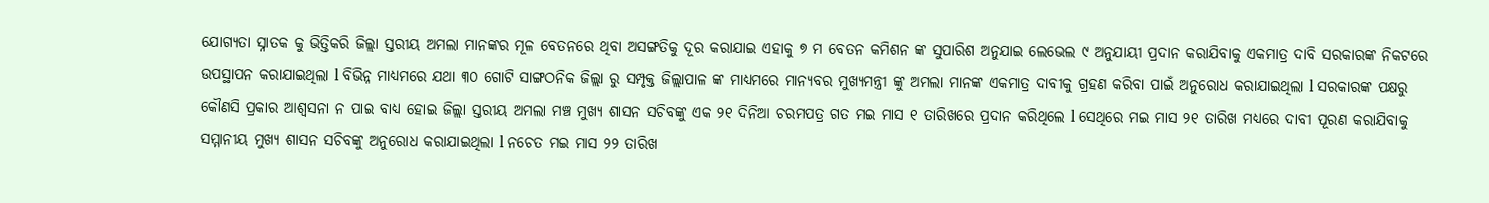ଯୋଗ୍ୟତା ସ୍ନାତକ କୁ ଭିତ୍ତିକରି ଜିଲ୍ଲା ସ୍ତରୀୟ ଅମଲା ମାନଙ୍କର ମୂଳ ବେତନରେ ଥିବା ଅସଙ୍ଗତିକୁ ଦୂର କରାଯାଇ ଏହାକୁ ୭ ମ ବେତନ କମିଶନ ଙ୍କ ସୁପାରିଶ ଅନୁଯାଇ ଲେଭେଲ ୯ ଅନୁଯାୟୀ ପ୍ରଦାନ କରାଯିବାକୁ ଏକମାତ୍ର ଦାବି ସରକାରଙ୍କ ନିକଟରେ ଉପସ୍ଥାପନ କରାଯାଇଥିଲା l ବିଭିନ୍ନ ମାଧ୍ୟମରେ ଯଥା ୩୦ ଗୋଟି ସାଙ୍ଗଠନିକ ଜିଲ୍ଲା ରୁ ସମ୍ପୃକ୍ତ ଜିଲ୍ଲାପାଳ ଙ୍କ ମାଧ୍ୟମରେ ମାନ୍ୟବର ମୁଖ୍ୟମନ୍ତ୍ରୀ ଙ୍କୁ ଅମଲା ମାନଙ୍କ ଏକମାତ୍ର ଦାବୀକୁ ଗ୍ରହଣ କରିବା ପାଇଁ ଅନୁରୋଧ କରାଯାଇଥିଲା l ସରକାରଙ୍କ ପକ୍ଷରୁ କୌଣସି ପ୍ରକାର ଆଶ୍ୱସନା ନ ପାଇ ବାଧ୍ୟ ହୋଇ ଜିଲ୍ଲା ସ୍ତରୀୟ ଅମଲା ମଞ୍ଚ ମୁଖ୍ୟ ଶାସନ ସଚିବଙ୍କୁ ଏକ ୨୧ ଦିନିଆ ଚରମପତ୍ର ଗତ ମଇ ମାସ ୧ ତାରିଖରେ ପ୍ରଦାନ କରିଥିଲେ l ସେଥିରେ ମଇ ମାସ ୨୧ ତାରିଖ ମଧ୍ୟରେ ଦାବୀ ପୂରଣ କରାଯିବାକୁ ସମ୍ମାନୀୟ ମୁଖ୍ୟ ଶାସନ ସଚିବଙ୍କୁ ଅନୁରୋଧ କରାଯାଇଥିଲା l ନଚେତ ମଇ ମାସ ୨୨ ତାରିଖ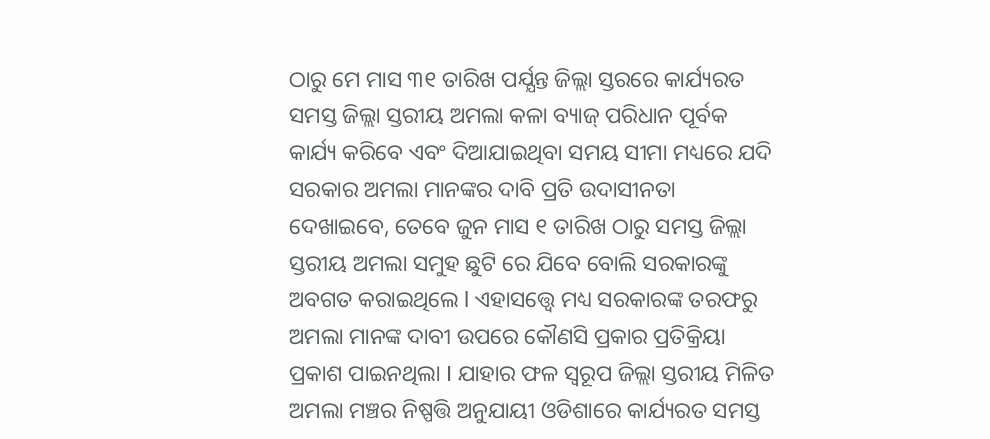ଠାରୁ ମେ ମାସ ୩୧ ତାରିଖ ପର୍ଯ୍ଯନ୍ତ ଜିଲ୍ଲା ସ୍ତରରେ କାର୍ଯ୍ୟରତ ସମସ୍ତ ଜିଲ୍ଲା ସ୍ତରୀୟ ଅମଲା କଳା ବ୍ୟାଜ୍ ପରିଧାନ ପୂର୍ବକ କାର୍ଯ୍ୟ କରିବେ ଏବଂ ଦିଆଯାଇଥିବା ସମୟ ସୀମା ମଧ୍ୟରେ ଯଦି ସରକାର ଅମଲା ମାନଙ୍କର ଦାବି ପ୍ରତି ଉଦାସୀନତା ଦେଖାଇବେ, ତେବେ ଜୁନ ମାସ ୧ ତାରିଖ ଠାରୁ ସମସ୍ତ ଜିଲ୍ଲା ସ୍ତରୀୟ ଅମଲା ସମୁହ ଛୁଟି ରେ ଯିବେ ବୋଲି ସରକାରଙ୍କୁ ଅବଗତ କରାଇଥିଲେ l ଏହାସତ୍ତ୍ବେ ମଧ୍ୟ ସରକାରଙ୍କ ତରଫରୁ ଅମଲା ମାନଙ୍କ ଦାବୀ ଉପରେ କୌଣସି ପ୍ରକାର ପ୍ରତିକ୍ରିୟା ପ୍ରକାଶ ପାଇନଥିଲା I ଯାହାର ଫଳ ସ୍ୱରୂପ ଜିଲ୍ଲା ସ୍ତରୀୟ ମିଳିତ ଅମଲା ମଞ୍ଚର ନିଷ୍ପତ୍ତି ଅନୁଯାୟୀ ଓଡିଶାରେ କାର୍ଯ୍ୟରତ ସମସ୍ତ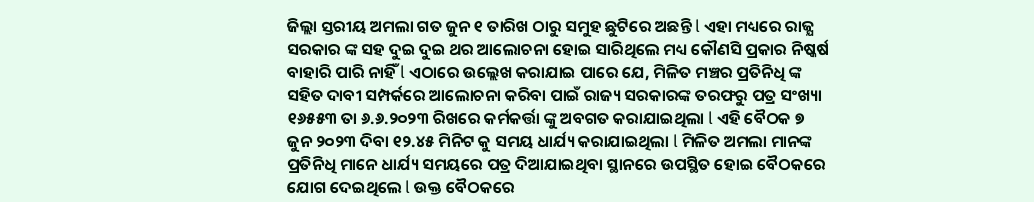ଜିଲ୍ଲା ସ୍ତରୀୟ ଅମଲା ଗତ ଜୁନ ୧ ତାରିଖ ଠାରୁ ସମୁହ ଛୁଟିରେ ଅଛନ୍ତି l ଏହା ମଧ୍ୟରେ ରାଜ୍ଯ ସରକାର ଙ୍କ ସହ ଦୁଇ ଦୁଇ ଥର ଆଲୋଚନା ହୋଇ ସାରିଥିଲେ ମଧ୍ୟ କୌଣସି ପ୍ରକାର ନିଷ୍କର୍ଷ ବାହାରି ପାରି ନାହିଁ l ଏଠାରେ ଉଲ୍ଲେଖ କରାଯାଇ ପାରେ ଯେ, ମିଳିତ ମଞ୍ଚର ପ୍ରତିନିଧି ଙ୍କ ସହିତ ଦାବୀ ସମ୍ପର୍କରେ ଆଲୋଚନା କରିବା ପାଇଁ ରାଜ୍ୟ ସରକାରଙ୍କ ତରଫରୁ ପତ୍ର ସଂଖ୍ୟା ୧୬୫୫୩ ତା ୬.୬.୨୦୨୩ ରିଖରେ କର୍ମକର୍ତ୍ତା ଙ୍କୁ ଅବଗତ କରାଯାଇଥିଲା l ଏହି ବୈଠକ ୭ ଜୁନ ୨୦୨୩ ଦିବା ୧୨.୪୫ ମିନିଟ କୁ ସମୟ ଧାର୍ଯ୍ୟ କରାଯାଇଥିଲା l ମିଳିତ ଅମଲା ମାନଙ୍କ ପ୍ରତିନିଧି ମାନେ ଧାର୍ଯ୍ୟ ସମୟରେ ପତ୍ର ଦିଆଯାଇଥିବା ସ୍ଥାନରେ ଉପସ୍ଥିତ ହୋଇ ବୈଠକରେ ଯୋଗ ଦେଇଥିଲେ l ଉକ୍ତ ବୈଠକରେ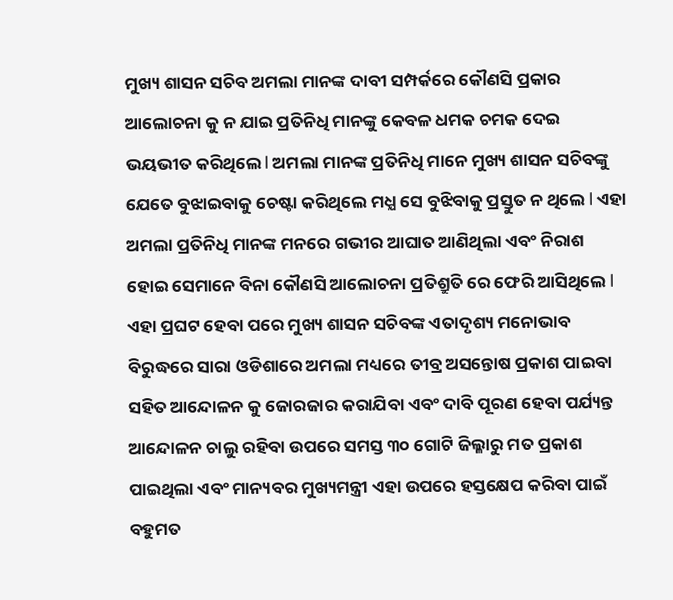ମୁଖ୍ୟ ଶାସନ ସଚିବ ଅମଲା ମାନଙ୍କ ଦାବୀ ସମ୍ପର୍କରେ କୌଣସି ପ୍ରକାର ଆଲୋଚନା କୁ ନ ଯାଇ ପ୍ରତିନିଧି ମାନଙ୍କୁ କେବଳ ଧମକ ଚମକ ଦେଇ ଭୟଭୀତ କରିଥିଲେ l ଅମଲା ମାନଙ୍କ ପ୍ରତିନିଧି ମାନେ ମୁଖ୍ୟ ଶାସନ ସଚିବଙ୍କୁ ଯେତେ ବୁଝାଇବାକୁ ଚେଷ୍ଟା କରିଥିଲେ ମଧ୍ଯ ସେ ବୁଝିବାକୁ ପ୍ରସ୍ତୁତ ନ ଥିଲେ l ଏହା ଅମଲା ପ୍ରତିନିଧି ମାନଙ୍କ ମନରେ ଗଭୀର ଆଘାତ ଆଣିଥିଲା ଏବଂ ନିରାଶ ହୋଇ ସେମାନେ ବିନା କୌଣସି ଆଲୋଚନା ପ୍ରତିଶ୍ରୁତି ରେ ଫେରି ଆସିଥିଲେ l ଏହା ପ୍ରଘଟ ହେବା ପରେ ମୁଖ୍ୟ ଶାସନ ସଚିବଙ୍କ ଏତାଦୃଶ୍ୟ ମନୋଭାବ ବିରୁଦ୍ଧରେ ସାରା ଓଡିଶାରେ ଅମଲା ମଧ୍ୟରେ ତୀବ୍ର ଅସନ୍ତୋଷ ପ୍ରକାଶ ପାଇବା ସହିତ ଆନ୍ଦୋଳନ କୁ ଜୋରଜାର କରାଯିବା ଏବଂ ଦାବି ପୂରଣ ହେବା ପର୍ଯ୍ୟନ୍ତ ଆନ୍ଦୋଳନ ଚାଲୁ ରହିବା ଉପରେ ସମସ୍ତ ୩୦ ଗୋଟି ଜିଲ୍ଳାରୁ ମତ ପ୍ରକାଶ ପାଇଥିଲା ଏବଂ ମାନ୍ୟବର ମୁଖ୍ୟମନ୍ତ୍ରୀ ଏହା ଉପରେ ହସ୍ତକ୍ଷେପ କରିବା ପାଇଁ ବହୁମତ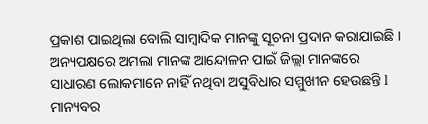ପ୍ରକାଶ ପାଇଥିଲା ବୋଲି ସାମ୍ବାଦିକ ମାନଙ୍କୁ ସୂଚନା ପ୍ରଦାନ କରାଯାଇଛି । ଅନ୍ୟପକ୍ଷରେ ଅମଲା ମାନଙ୍କ ଆନ୍ଦୋଳନ ପାଇଁ ଜିଲ୍ଲା ମାନଙ୍କରେ ସାଧାରଣ ଲୋକମାନେ ନାହିଁ ନଥିବା ଅସୁବିଧାର ସମ୍ମୁଖୀନ ହେଉଛନ୍ତି l ମାନ୍ୟବର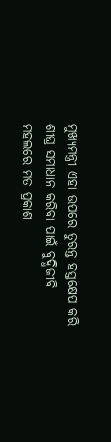ମୁଖ୍ୟମନ୍ତ୍ରୀ ଏହା ଉପରେ ତୁରନ୍ତ ହସ୍ତକ୍ଷେପ କରି ଶୀଘ୍ର ସମାଧାନ କରିବା ପାଇଁ ବୁଦ୍ଧିଜୀବି ମହଲରେ ମତ ପ୍ରକାଶ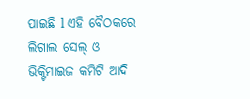ପାଇଛି l ଏହି ବୈଠକରେ ଲିଗାଲ ସେଲ୍ ଓ ଭିକ୍ଟିମାଇଜ କମିଟି ଆଦି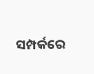ସମ୍ପର୍କରେ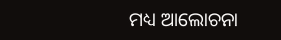ମଧ୍ୟ ଆଲୋଚନା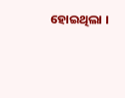ହୋଇଥିଲା ।